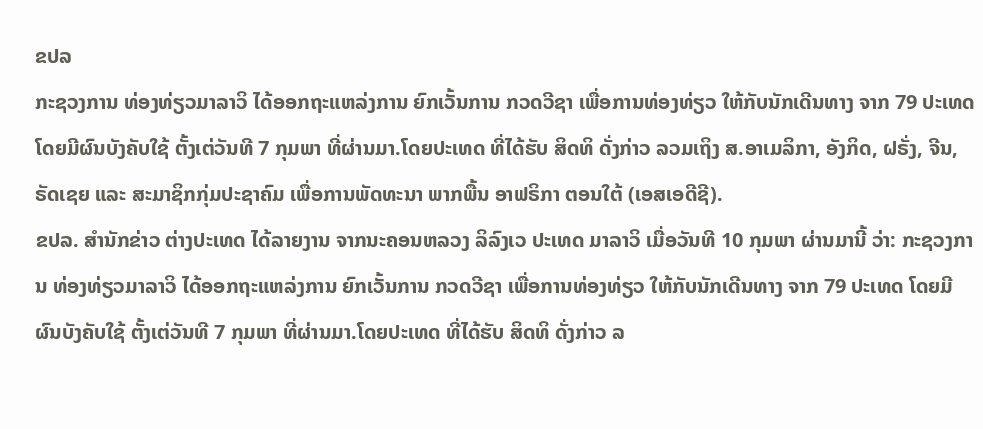ຂປລ
ກະຊວງການ ທ່ອງທ່ຽວມາລາວິ ໄດ້ອອກຖະແຫລ່ງການ ຍົກເວັ້ນການ ກວດວີຊາ ເພື່ອການທ່ອງທ່ຽວ ໃຫ້ກັບນັກເດີນທາງ ຈາກ 79 ປະເທດ ໂດຍມີຜົນບັງຄັບໃຊ້ ຕັ້ງເຕ່ວັນທີ 7 ກຸມພາ ທີ່ຜ່ານມາ.ໂດຍປະເທດ ທີ່ໄດ້ຮັບ ສິດທິ ດັ່ງກ່າວ ລວມເຖິງ ສ.ອາເມລິກາ, ອັງກິດ, ຝຣັ່ງ, ຈີນ, ຣັດເຊຍ ແລະ ສະມາຊິກກຸ່ມປະຊາຄົມ ເພື່ອການພັດທະນາ ພາກພື້ນ ອາຟຣິກາ ຕອນໃຕ້ (ເອສເອດີຊີ).
ຂປລ. ສຳນັກຂ່າວ ຕ່າງປະເທດ ໄດ້ລາຍງານ ຈາກນະຄອນຫລວງ ລິລົງເວ ປະເທດ ມາລາວິ ເມື່ອວັນທີ 10 ກຸມພາ ຜ່ານມານີ້ ວ່າ: ກະຊວງການ ທ່ອງທ່ຽວມາລາວິ ໄດ້ອອກຖະແຫລ່ງການ ຍົກເວັ້ນການ ກວດວີຊາ ເພື່ອການທ່ອງທ່ຽວ ໃຫ້ກັບນັກເດີນທາງ ຈາກ 79 ປະເທດ ໂດຍມີຜົນບັງຄັບໃຊ້ ຕັ້ງເຕ່ວັນທີ 7 ກຸມພາ ທີ່ຜ່ານມາ.ໂດຍປະເທດ ທີ່ໄດ້ຮັບ ສິດທິ ດັ່ງກ່າວ ລ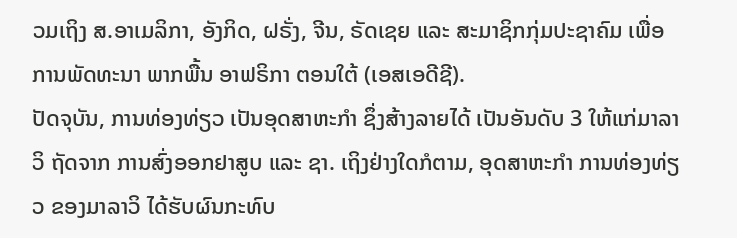ວມເຖິງ ສ.ອາເມລິກາ, ອັງກິດ, ຝຣັ່ງ, ຈີນ, ຣັດເຊຍ ແລະ ສະມາຊິກກຸ່ມປະຊາຄົມ ເພື່ອການພັດທະນາ ພາກພື້ນ ອາຟຣິກາ ຕອນໃຕ້ (ເອສເອດີຊີ).
ປັດຈຸບັນ, ການທ່ອງທ່ຽວ ເປັນອຸດສາຫະກຳ ຊຶ່ງສ້າງລາຍໄດ້ ເປັນອັນດັບ 3 ໃຫ້ແກ່ມາລາວິ ຖັດຈາກ ການສົ່ງອອກຢາສູບ ແລະ ຊາ. ເຖິງຢ່າງໃດກໍຕາມ, ອຸດສາຫະກຳ ການທ່ອງທ່ຽວ ຂອງມາລາວິ ໄດ້ຮັບຜົນກະທົບ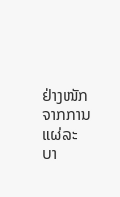ຢ່າງໜັກ ຈາກການ ແຜ່ລະບາ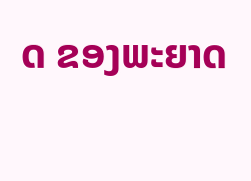ດ ຂອງພະຍາດ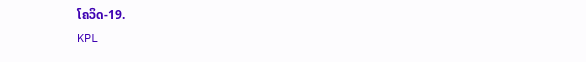ໂຄວິດ-19.
KPL